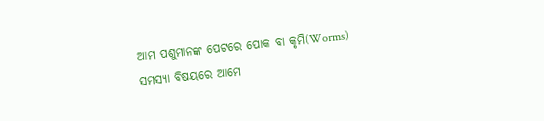ଆମ ପଶୁମାନଙ୍କ ପେଟରେ ପୋକ ବା କୃମି(Worms) ସମସ୍ୟା ବିଷୟରେ ଆମେ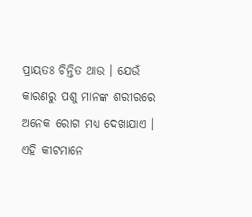ପ୍ରାୟତଃ ଚିନ୍ତିତ ଥାଉ । ଯେଉଁ କାରଣରୁ ପଶୁ ମାନଙ୍କ ଶରୀରରେ ଅନେକ ରୋଗ ମଧ୍ୟ ଦେଖାଯାଏ । ଏହି କୀଟମାନେ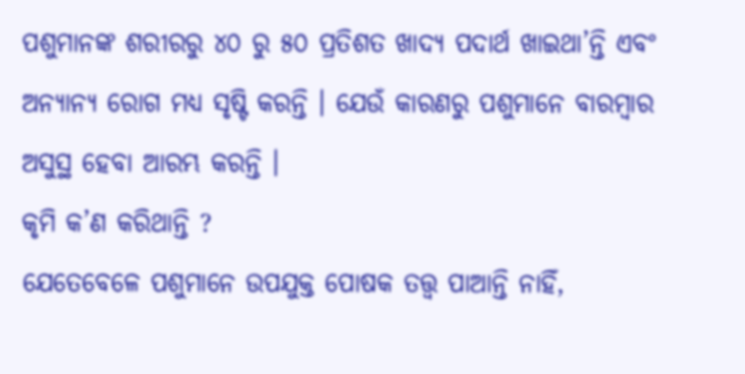ପଶୁମାନଙ୍କ ଶରୀରରୁ ୪୦ ରୁ ୫୦ ପ୍ରତିଶତ ଖାଦ୍ୟ ପଦାର୍ଥ ଖାଇଥା’ନ୍ତି ଏବଂ ଅନ୍ୟାନ୍ୟ ରୋଗ ମଧ୍ୟ ସୃଷ୍ଟି କରନ୍ତି । ଯେଉଁ କାରଣରୁ ପଶୁମାନେ ବାରମ୍ବାର ଅସୁସ୍ଥ ହେବା ଆରମ୍ଭ କରନ୍ତି ।
କୃମି କ’ଣ କରିଥାନ୍ତି ?
ଯେତେବେଳେ ପଶୁମାନେ ଉପଯୁକ୍ତ ପୋଷକ ତତ୍ତ୍ୱ ପାଆନ୍ତି ନାହିଁ,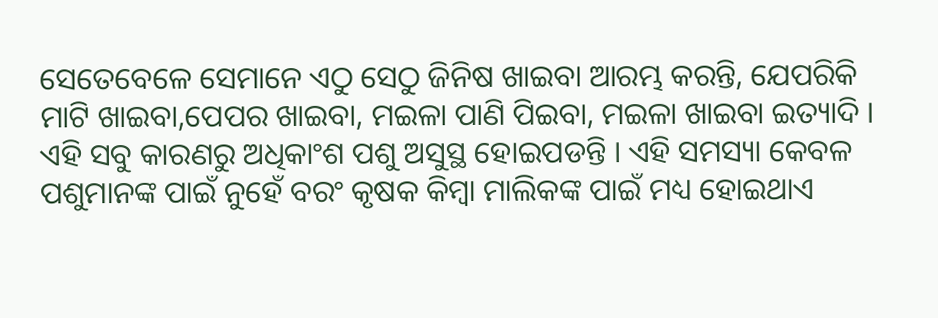ସେତେବେଳେ ସେମାନେ ଏଠୁ ସେଠୁ ଜିନିଷ ଖାଇବା ଆରମ୍ଭ କରନ୍ତି, ଯେପରିକି ମାଟି ଖାଇବା,ପେପର ଖାଇବା, ମଇଳା ପାଣି ପିଇବା, ମଇଳା ଖାଇବା ଇତ୍ୟାଦି । ଏହି ସବୁ କାରଣରୁ ଅଧିକାଂଶ ପଶୁ ଅସୁସ୍ଥ ହୋଇପଡନ୍ତି । ଏହି ସମସ୍ୟା କେବଳ ପଶୁମାନଙ୍କ ପାଇଁ ନୁହେଁ ବରଂ କୃଷକ କିମ୍ବା ମାଲିକଙ୍କ ପାଇଁ ମଧ୍ୟ ହୋଇଥାଏ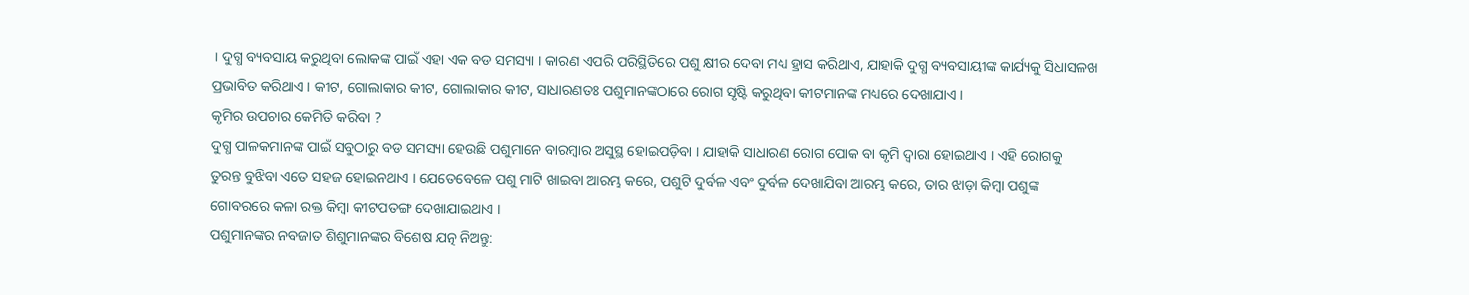। ଦୁଗ୍ଧ ବ୍ୟବସାୟ କରୁଥିବା ଲୋକଙ୍କ ପାଇଁ ଏହା ଏକ ବଡ ସମସ୍ୟା । କାରଣ ଏପରି ପରିସ୍ଥିତିରେ ପଶୁ କ୍ଷୀର ଦେବା ମଧ୍ୟ ହ୍ରାସ କରିଥାଏ, ଯାହାକି ଦୁଗ୍ଧ ବ୍ୟବସାୟୀଙ୍କ କାର୍ଯ୍ୟକୁ ସିଧାସଳଖ ପ୍ରଭାବିତ କରିଥାଏ । କୀଟ, ଗୋଲାକାର କୀଟ, ଗୋଲାକାର କୀଟ, ସାଧାରଣତଃ ପଶୁମାନଙ୍କଠାରେ ରୋଗ ସୃଷ୍ଟି କରୁଥିବା କୀଟମାନଙ୍କ ମଧ୍ୟରେ ଦେଖାଯାଏ ।
କୃମିର ଉପଚାର କେମିତି କରିବା ?
ଦୁଗ୍ଧ ପାଳକମାନଙ୍କ ପାଇଁ ସବୁଠାରୁ ବଡ ସମସ୍ୟା ହେଉଛି ପଶୁମାନେ ବାରମ୍ବାର ଅସୁସ୍ଥ ହୋଇପଡ଼ିବା । ଯାହାକି ସାଧାରଣ ରୋଗ ପୋକ ବା କୃମି ଦ୍ୱାରା ହୋଇଥାଏ । ଏହି ରୋଗକୁ ତୁରନ୍ତ ବୁଝିବା ଏତେ ସହଜ ହୋଇନଥାଏ । ଯେତେବେଳେ ପଶୁ ମାଟି ଖାଇବା ଆରମ୍ଭ କରେ, ପଶୁଟି ଦୁର୍ବଳ ଏବଂ ଦୁର୍ବଳ ଦେଖାଯିବା ଆରମ୍ଭ କରେ, ତାର ଝାଡ଼ା କିମ୍ବା ପଶୁଙ୍କ ଗୋବରରେ କଳା ରକ୍ତ କିମ୍ବା କୀଟପତଙ୍ଗ ଦେଖାଯାଇଥାଏ ।
ପଶୁମାନଙ୍କର ନବଜାତ ଶିଶୁମାନଙ୍କର ବିଶେଷ ଯତ୍ନ ନିଅନ୍ତୁ: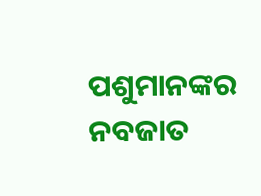ପଶୁମାନଙ୍କର ନବଜାତ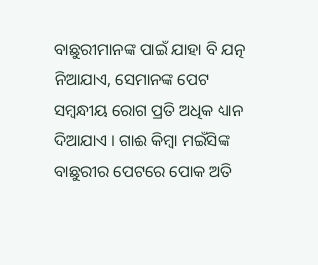ବାଛୁରୀମାନଙ୍କ ପାଇଁ ଯାହା ବି ଯତ୍ନ ନିଆଯାଏ, ସେମାନଙ୍କ ପେଟ ସମ୍ବନ୍ଧୀୟ ରୋଗ ପ୍ରତି ଅଧିକ ଧ୍ୟାନ ଦିଆଯାଏ । ଗାଈ କିମ୍ବା ମଇଁସିଙ୍କ ବାଛୁରୀର ପେଟରେ ପୋକ ଅତି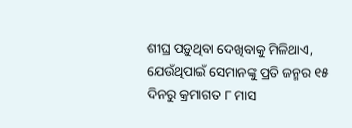ଶୀଘ୍ର ପଡ଼ୁଥିବା ଦେଖିବାକୁ ମିଳିଥାଏ, ଯେଉଁଥିପାଇଁ ସେମାନଙ୍କୁ ପ୍ରତି ଜନ୍ମର ୧୫ ଦିନରୁ କ୍ରମାଗତ ୮ ମାସ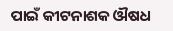ପାଇଁ କୀଟନାଶକ ଔଷଧ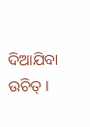ଦିଆଯିବା ଉଚିତ୍ ।